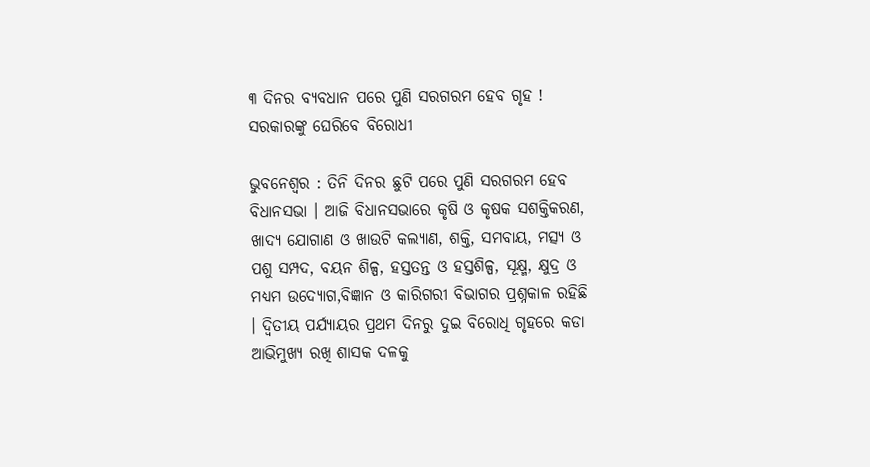୩ ଦିନର ବ୍ୟବଧାନ ପରେ ପୁଣି ସରଗରମ ହେବ ଗୃହ ! ସରକାରଙ୍କୁ ଘେରିବେ ବିରୋଧୀ

ଭୁବନେଶ୍ବର : ତିନି ଦିନର ଛୁଟି ପରେ ପୁଣି ସରଗରମ ହେବ ବିଧାନସଭା । ଆଜି ବିଧାନସଭାରେ କୃଷି ଓ କୃଷକ ସଶକ୍ତିକରଣ, ଖାଦ୍ୟ ଯୋଗାଣ ଓ ଖାଉଟି କଲ୍ୟାଣ, ଶକ୍ତି, ସମବାୟ, ମତ୍ସ୍ୟ ଓ ପଶୁ ସମ୍ପଦ, ବୟନ ଶିଳ୍ପ, ହସ୍ତତନ୍ତ ଓ ହସ୍ତଶିଳ୍ପ, ସୂକ୍ଷ୍ମ, କ୍ଷୁଦ୍ର ଓ ମଧ୍ୟମ ଉଦ୍ୟୋଗ,ବିଜ୍ଞାନ ଓ କାରିଗରୀ ବିଭାଗର ପ୍ରଶ୍ନକାଳ ରହିଛି  । ଦ୍ୱିତୀୟ ପର୍ଯ୍ୟାୟର ପ୍ରଥମ ଦିନରୁ ଦୁଇ ବିରୋଧି ଗୃହରେ କଡା ଆଭିମୁଖ୍ୟ ରଖି ଶାସକ ଦଳକୁ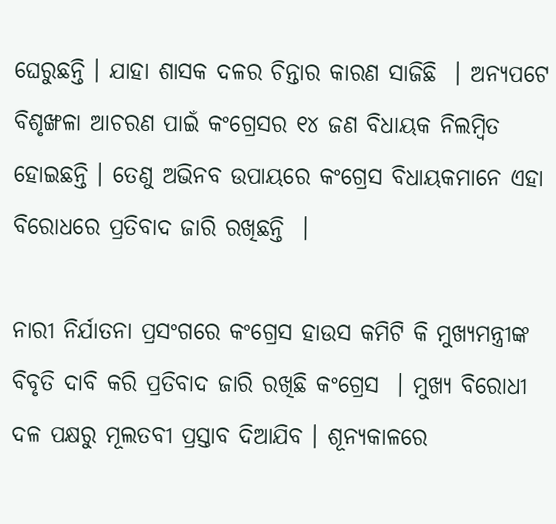ଘେରୁଛନ୍ତି । ଯାହା ଶାସକ ଦଳର ଚିନ୍ତାର କାରଣ ସାଜିଛି  । ଅନ୍ୟପଟେ ବିଶୃଙ୍ଖଳା ଆଚରଣ ପାଇଁ କଂଗ୍ରେସର ୧୪ ଜଣ ବିଧାୟକ ନିଲମ୍ବିତ ହୋଇଛନ୍ତି । ତେଣୁ ଅଭିନବ ଉପାୟରେ କଂଗ୍ରେସ ବିଧାୟକମାନେ ଏହା ବିରୋଧରେ ପ୍ରତିବାଦ ଜାରି ରଖିଛନ୍ତି  ।

ନାରୀ ନିର୍ଯାତନା ପ୍ରସଂଗରେ କଂଗ୍ରେସ ହାଉସ କମିଟି କି ମୁଖ୍ୟମନ୍ତ୍ରୀଙ୍କ ବିବୃତି ଦାବି କରି ପ୍ରତିବାଦ ଜାରି ରଖିଛି କଂଗ୍ରେସ  । ମୁଖ୍ୟ ବିରୋଧୀ ଦଳ ପକ୍ଷରୁ ମୂଲତବୀ ପ୍ରସ୍ତାବ ଦିଆଯିବ । ଶୂନ୍ୟକାଳରେ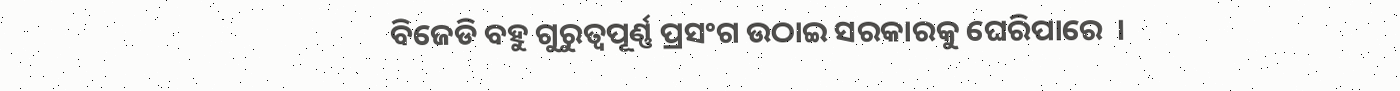ବିଜେଡି ବହୁ ଗୁରୁତ୍ଵପୂର୍ଣ୍ଣ ପ୍ରସଂଗ ଉଠାଇ ସରକାରକୁ ଘେରିପାରେ  ।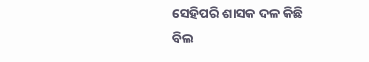ସେହିପରି ଶାସକ ଦଳ କିଛି ବିଲ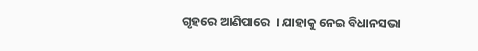ଗୃହରେ ଆଣିପାରେ  । ଯାହାକୁ ନେଇ ବିଧାନସଭା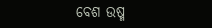ବେଶ ଉଷ୍ମ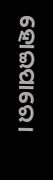ହୋଇପାରେ ।